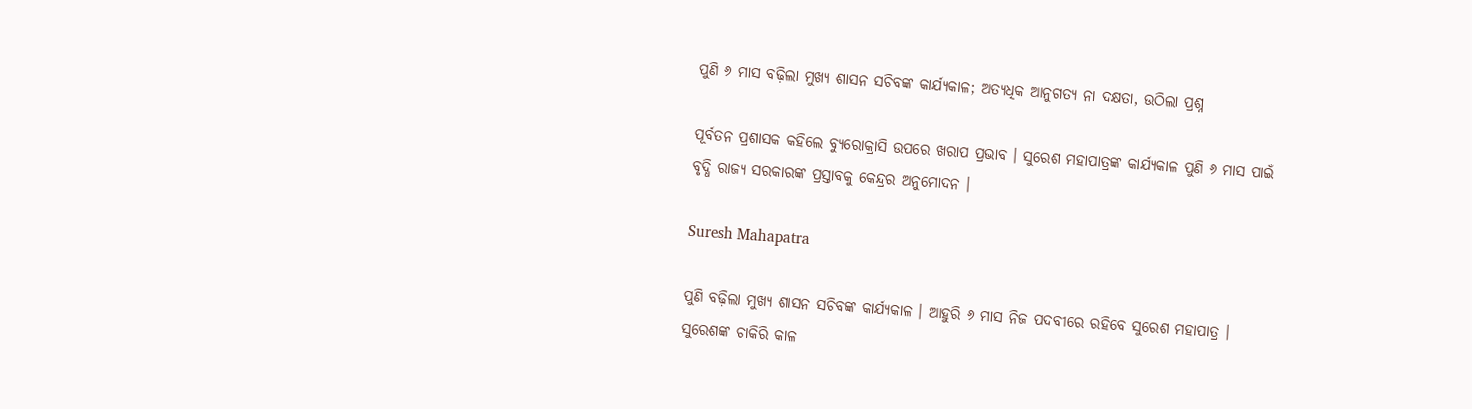ପୁଣି ୬ ମାସ ବଢ଼ିଲା ମୁଖ୍ୟ ଶାସନ ସଚିବଙ୍କ କାର୍ଯ୍ୟକାଳ; ଅତ୍ୟଧିକ ଆନୁଗତ୍ୟ ନା ଦକ୍ଷତା, ଉଠିଲା ପ୍ରଶ୍ନ

ପୂର୍ବତନ ପ୍ରଶାସକ କହିଲେ ବ୍ୟୁରୋକ୍ରାସି ଉପରେ ଖରାପ ପ୍ରଭାବ । ସୁରେଶ ମହାପାତ୍ରଙ୍କ କାର୍ଯ୍ୟକାଳ ପୁଣି ୬ ମାସ ପାଇଁ ବୃଦ୍ଧି ରାଜ୍ୟ ସରକାରଙ୍କ ପ୍ରସ୍ତାବକୁ କେନ୍ଦ୍ରର ଅନୁମୋଦନ ।

Suresh Mahapatra

ପୁଣି ବଢ଼ିଲା ମୁଖ୍ୟ ଶାସନ ସଚିବଙ୍କ କାର୍ଯ୍ୟକାଳ । ଆହୁରି ୬ ମାସ ନିଜ ପଦବୀରେ ରହିବେ ସୁରେଶ ମହାପାତ୍ର । ସୁରେଶଙ୍କ ଚାକିରି କାଳ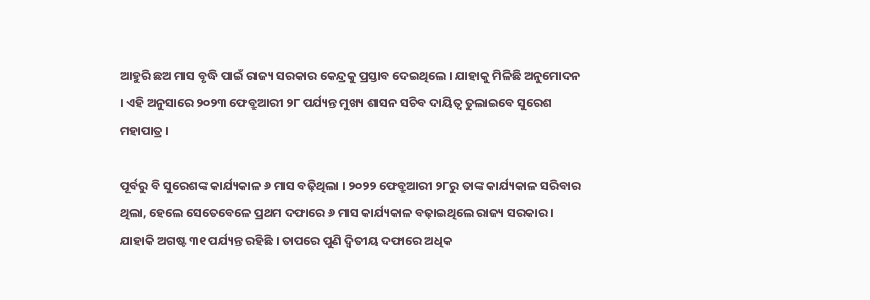ଆହୁରି ଛଅ ମାସ ବୃଦ୍ଧି ପାଇଁ ରାଜ୍ୟ ସରକାର କେନ୍ଦ୍ରକୁ ପ୍ରସ୍ତାବ ଦେଇଥିଲେ । ଯାହାକୁ ମିଳିଛି ଅନୁମୋଦନ । ଏହି ଅନୁସାରେ ୨୦୨୩ ଫେବ୍ରୁଆରୀ ୨୮ ପର୍ଯ୍ୟନ୍ତ ମୁଖ୍ୟ ଶାସନ ସଚିବ ଦାୟିତ୍ୱ ତୁଲାଇବେ ସୁରେଶ ମହାପାତ୍ର ।

ପୂର୍ବରୁ ବି ସୁରେଶଙ୍କ କାର୍ଯ୍ୟକାଳ ୬ ମାସ ବଢ଼ିଥିଲା । ୨୦୨୨ ଫେବ୍ରୁଆରୀ ୨୮ରୁ ତାଙ୍କ କାର୍ଯ୍ୟକାଳ ସରିବାର ଥିଲା, ହେଲେ ସେତେବେଳେ ପ୍ରଥମ ଦଫାରେ ୬ ମାସ କାର୍ଯ୍ୟକାଳ ବଢ଼ାଇଥିଲେ ରାଜ୍ୟ ସରକାର । ଯାହାକି ଅଗଷ୍ଟ ୩୧ ପର୍ଯ୍ୟନ୍ତ ରହିଛି । ତାପରେ ପୁଣି ଦ୍ୱିତୀୟ ଦଫାରେ ଅଧିକ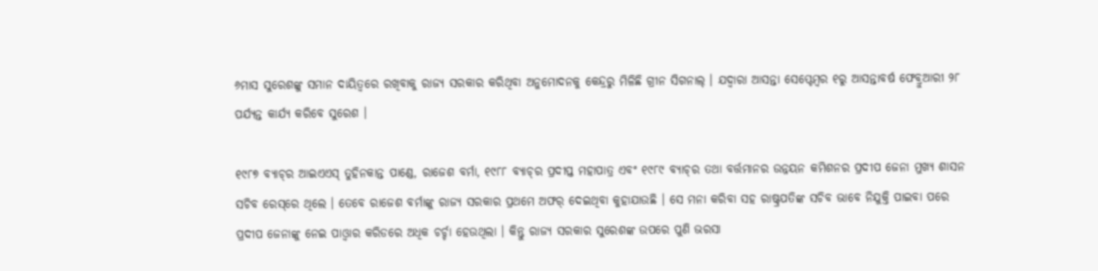୬ମାସ ସୁରେଶଙ୍କୁ ସମାନ ଦାୟିତ୍ୱରେ ରଖିବାକୁ ରାଜ୍ୟ ସରକାର କରିଥିବା ଅନୁମୋଦନକୁ କେନ୍ଦ୍ରରୁ ମିଳିଛି ଗ୍ରୀନ ସିଗନାଲ୍ । ଯଦ୍ୱାରା ଆସନ୍ତା ସେପ୍ଟେମ୍ବର ୧ରୁ ଆସନ୍ତାବର୍ଷ ଫେବ୍ରୁଆରୀ ୨୮ ପର୍ଯ୍ୟନ୍ତ କାର୍ଯ୍ୟ କରିବେ ସୁରେଶ ।

୧୯୮୭ ବ୍ୟାଚ୍‌ର ଆଇଏଏସ୍ ତୁହିନକାନ୍ତ ପାଣ୍ଡେ, ରାଜେଶ ବର୍ମା, ୧୯୮୮ ବ୍ୟାଚ୍‌ର ପ୍ରଦୀପ୍ତ ମହାପାତ୍ର ଏବଂ ୧୯୮୯ ବ୍ୟାଚ୍‌ର ତଥା ବର୍ତ୍ତମାନର ଉନ୍ନୟନ କମିଶନର ପ୍ରଦୀପ ଜେନା ମୁଖ୍ୟ ଶାସନ ସଚିବ ରେସ୍‌ରେ ଥିଲେ । ତେବେ ରାଜେଶ ବର୍ମାଙ୍କୁ ରାଜ୍ୟ ସରକାର ପ୍ରଥମେ ଅଫର୍ ଦେଇଥିବା କୁହାଯାଉଛି । ସେ ମନା କରିବା ସହ ରାଷ୍ଟ୍ରପତିଙ୍କ ସଚିବ ଭାବେ ନିଯୁକ୍ତି ପାଇବା ପରେ ପ୍ରଦୀପ ଜେନାଙ୍କୁ ନେଇ ପାଓ୍ୱାର କରିଡରେ ଅଧିକ ଚର୍ଚ୍ଚା ହେଉଥିଲା । କିନ୍ତୁ ରାଜ୍ୟ ସରକାର ସୁରେଶଙ୍କ ଉପରେ ପୁଣି ଭରସା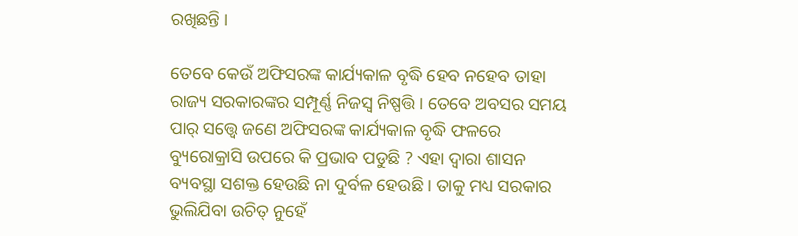ରଖିଛନ୍ତି ।

ତେବେ କେଉଁ ଅଫିସରଙ୍କ କାର୍ଯ୍ୟକାଳ ବୃଦ୍ଧି ହେବ ନହେବ ତାହା ରାଜ୍ୟ ସରକାରଙ୍କର ସମ୍ପୂର୍ଣ୍ଣ ନିଜସ୍ୱ ନିଷ୍ପତ୍ତି । ତେବେ ଅବସର ସମୟ ପାର୍ ସତ୍ତ୍ୱେ ଜଣେ ଅଫିସରଙ୍କ କାର୍ଯ୍ୟକାଳ ବୃଦ୍ଧି ଫଳରେ ବ୍ୟୁରୋକ୍ରାସି ଉପରେ କି ପ୍ରଭାବ ପଡୁଛି ? ଏହା ଦ୍ୱାରା ଶାସନ ବ୍ୟବସ୍ଥା ସଶକ୍ତ ହେଉଛି ନା ଦୁର୍ବଳ ହେଉଛି । ତାକୁ ମଧ୍ୟ ସରକାର ଭୁଲିଯିବା ଉଚିତ୍ ନୁହେଁ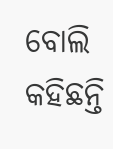ବୋଲି କହିଛନ୍ତି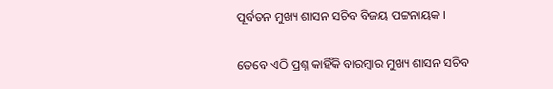ପୂର୍ବତନ ମୁଖ୍ୟ ଶାସନ ସଚିବ ବିଜୟ ପଟ୍ଟନାୟକ ।

ତେବେ ଏଠି ପ୍ରଶ୍ନ କାହିଁକି ବାରମ୍ବାର ମୁଖ୍ୟ ଶାସନ ସଚିବ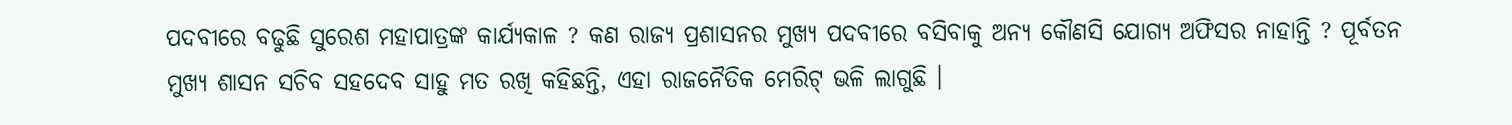ପଦବୀରେ ବଢୁଛି ସୁରେଶ ମହାପାତ୍ରଙ୍କ କାର୍ଯ୍ୟକାଳ ? କଣ ରାଜ୍ୟ ପ୍ରଶାସନର ମୁଖ୍ୟ ପଦବୀରେ ବସିବାକୁ ଅନ୍ୟ କୌଣସି ଯୋଗ୍ୟ ଅଫିସର ନାହାନ୍ତି ? ପୂର୍ବତନ ମୁଖ୍ୟ ଶାସନ ସଚିବ ସହଦେବ ସାହୁ ମତ ରଖି କହିଛନ୍ତି, ଏହା ରାଜନୈତିକ ମେରିଟ୍ ଭଳି ଲାଗୁଛି ।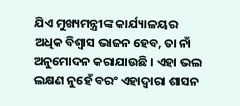ଯିଏ ମୁଖ୍ୟମନ୍ତ୍ରୀଙ୍କ କାର୍ଯ୍ୟାଳୟର ଅଧିକ ବିଶ୍ୱାସ ଭାଜନ ହେବ, ତା ନାଁ ଅନୁମୋଦନ କରାଯାଉଛି । ଏହା ଭଲ ଲକ୍ଷଣ ନୁହେଁ ବରଂ ଏହାଦ୍ୱାରା ଶାସନ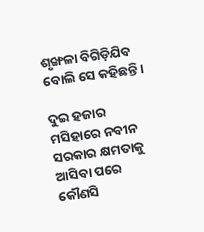ଶୃଙ୍ଖଳା ବିଗିଡ଼ିଯିବ ବୋଲି ସେ କହିଛନ୍ତି ।

ଦୁଇ ହଜାର ମସିହାରେ ନବୀନ ସରକାର କ୍ଷମତାକୁ ଆସିବା ପରେ କୌଣସି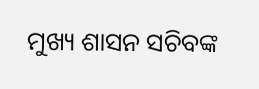ମୁଖ୍ୟ ଶାସନ ସଚିବଙ୍କ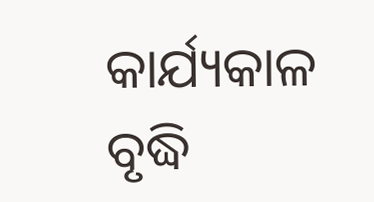କାର୍ଯ୍ୟକାଳ ବୃଦ୍ଧି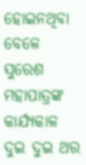ହୋଇନଥିବା ବେଳେ ସୁରେଶ ମହାପାତ୍ରଙ୍କ କାର୍ଯ୍ୟକାଳ ଦୁଇ ଦୁଇ ଥର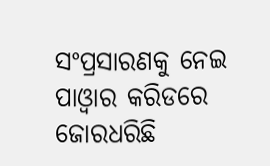ସଂପ୍ରସାରଣକୁ ନେଇ ପାଓ୍ୱାର କରିଡରେ ଜୋରଧରିଛି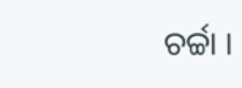ଚର୍ଚ୍ଚା ।